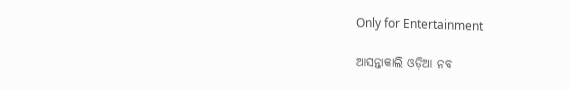Only for Entertainment

ଆସନ୍ତାକାଲି ଓଡ଼ିଆ ନବ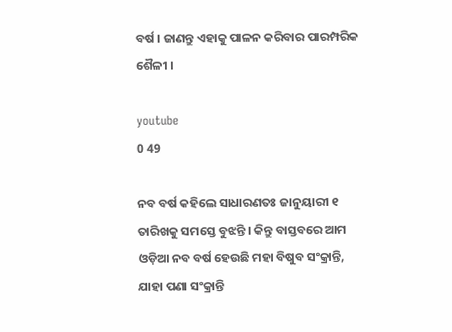ବର୍ଷ । ଜାଣନ୍ତୁ ଏହାକୁ ପାଳନ କରିବାର ପାରମ୍ପରିକ ଶୈଳୀ ।

youtube
0 49

ନବ ବର୍ଷ କହିଲେ ସାଧାରଣତଃ ଜାନୁୟାରୀ ୧ ତାରିଖକୁ ସମସ୍ତେ ବୁଝନ୍ତି । କିନ୍ତୁ ବାସ୍ତବରେ ଆମ ଓଡ଼ିଆ ନବ ବର୍ଷ ହେଉଛି ମହା ବିଷୁବ ସଂକ୍ରାନ୍ତି, ଯାହା ପଣା ସଂକ୍ରାନ୍ତି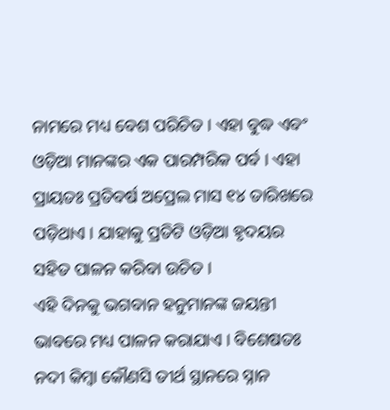ନାମରେ ମଧ୍ୟ ବେଶ ପରିଚିତ । ଏହା ବୁଦ୍ଧ ଏବଂ ଓଡ଼ିଆ ମାନଙ୍କର ଏକ ପାରମ୍ପରିକ ପର୍ବ । ଏହା ପ୍ରାୟତଃ ପ୍ରତିବର୍ଷ ଅପ୍ରେଲ ମାସ ୧୪ ତାରିଖରେ ପଡ଼ିଥାଏ । ଯାହାକୁ ପ୍ରତିଟି ଓଡ଼ିଆ ହୃଦୟର ସହିତ ପାଳନ କରିବା ଉଚିତ ।
ଏହି ଦିନକୁ ଭଗବାନ ହନୁମାନଙ୍କ ଜୟନ୍ତୀ ଭାବରେ ମଧ୍ୟ ପାଳନ କରାଯାଏ । ବିଶେଷତଃ ନଦୀ କିମ୍ବା କୌଣସି ତୀର୍ଥ ସ୍ଥାନରେ ସ୍ନାନ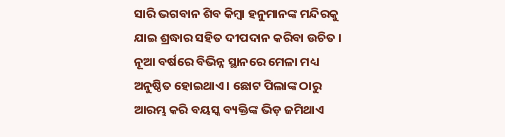ସାରି ଭଗବାନ ଶିବ କିମ୍ବା ହନୁମାନଙ୍କ ମନ୍ଦିରକୁ ଯାଇ ଶ୍ରଦ୍ଧାର ସହିତ ଦୀପଦାନ କରିବା ଉଚିତ । ନୂଆ ବର୍ଷରେ ବିଭିନ୍ନ ସ୍ଥାନରେ ମେଳା ମଧ୍ୟ ଅନୁଷ୍ଠିତ ହୋଇଥାଏ । ଛୋଟ ପିଲାଙ୍କ ଠାରୁ ଆରମ୍ଭ କରି ବୟସ୍କ ବ୍ୟକ୍ତିଙ୍କ ଭିଡ଼ ଜମିଥାଏ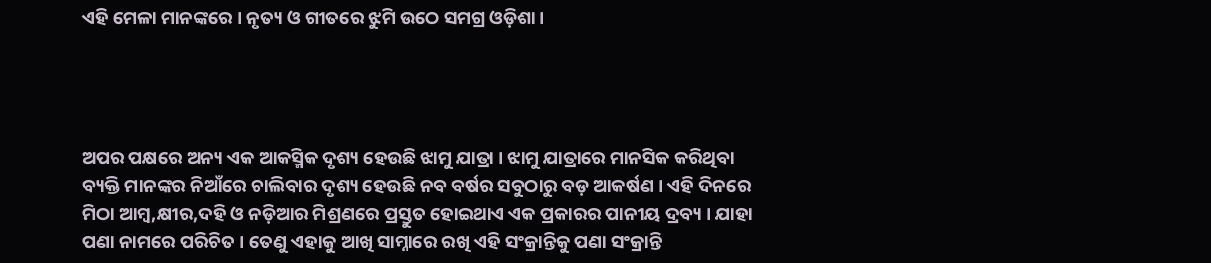ଏହି ମେଳା ମାନଙ୍କରେ । ନୃତ୍ୟ ଓ ଗୀତରେ ଝୁମି ଉଠେ ସମଗ୍ର ଓଡ଼ିଶା ।




ଅପର ପକ୍ଷରେ ଅନ୍ୟ ଏକ ଆକସ୍ମିକ ଦୃଶ୍ୟ ହେଉଛି ଝାମୁ ଯାତ୍ରା । ଝାମୁ ଯାତ୍ରାରେ ମାନସିକ କରିଥିବା ବ୍ୟକ୍ତି ମାନଙ୍କର ନିଆଁରେ ଚାଲିବାର ଦୃଶ୍ୟ ହେଉଛି ନବ ବର୍ଷର ସବୁଠାରୁ ବଡ଼ ଆକର୍ଷଣ । ଏହି ଦିନରେ ମିଠା ଆମ୍ବ,କ୍ଷୀର,ଦହି ଓ ନଡ଼ିଆର ମିଶ୍ରଣରେ ପ୍ରସ୍ତୁତ ହୋଇଥାଏ ଏକ ପ୍ରକାରର ପାନୀୟ ଦ୍ରବ୍ୟ । ଯାହା ପଣା ନାମରେ ପରିଚିତ । ତେଣୁ ଏହାକୁ ଆଖି ସାମ୍ନାରେ ରଖି ଏହି ସଂକ୍ରାନ୍ତିକୁ ପଣା ସଂକ୍ରାନ୍ତି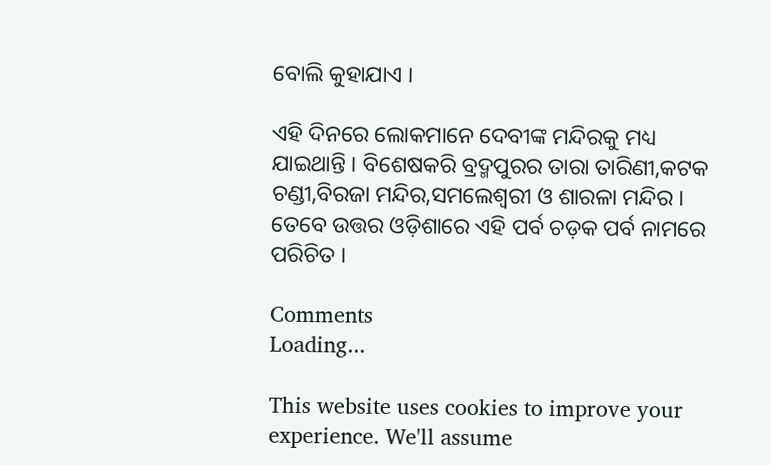ବୋଲି କୁହାଯାଏ ।

ଏହି ଦିନରେ ଲୋକମାନେ ଦେବୀଙ୍କ ମନ୍ଦିରକୁ ମଧ୍ୟ ଯାଇଥାନ୍ତି । ବିଶେଷକରି ବ୍ରଦ୍ମପୁରର ତାରା ତାରିଣୀ,କଟକ ଚଣ୍ଡୀ,ବିରଜା ମନ୍ଦିର,ସମଲେଶ୍ୱରୀ ଓ ଶାରଳା ମନ୍ଦିର । ତେବେ ଉତ୍ତର ଓଡ଼ିଶାରେ ଏହି ପର୍ବ ଚଡ଼କ ପର୍ବ ନାମରେ ପରିଚିତ ।

Comments
Loading...

This website uses cookies to improve your experience. We'll assume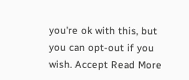you're ok with this, but you can opt-out if you wish. Accept Read More